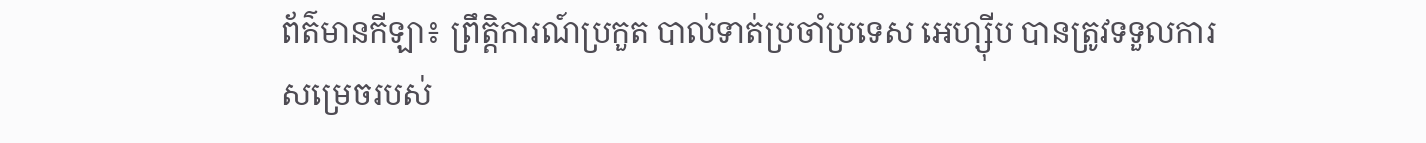ព័ត៌មានកីឡា៖ ព្រឹត្ដិការណ៍ប្រកួត បាល់ទាត់ប្រចាំប្រទេស អេហ្ស៊ីប បានត្រូវទទួលការសម្រេចរបស់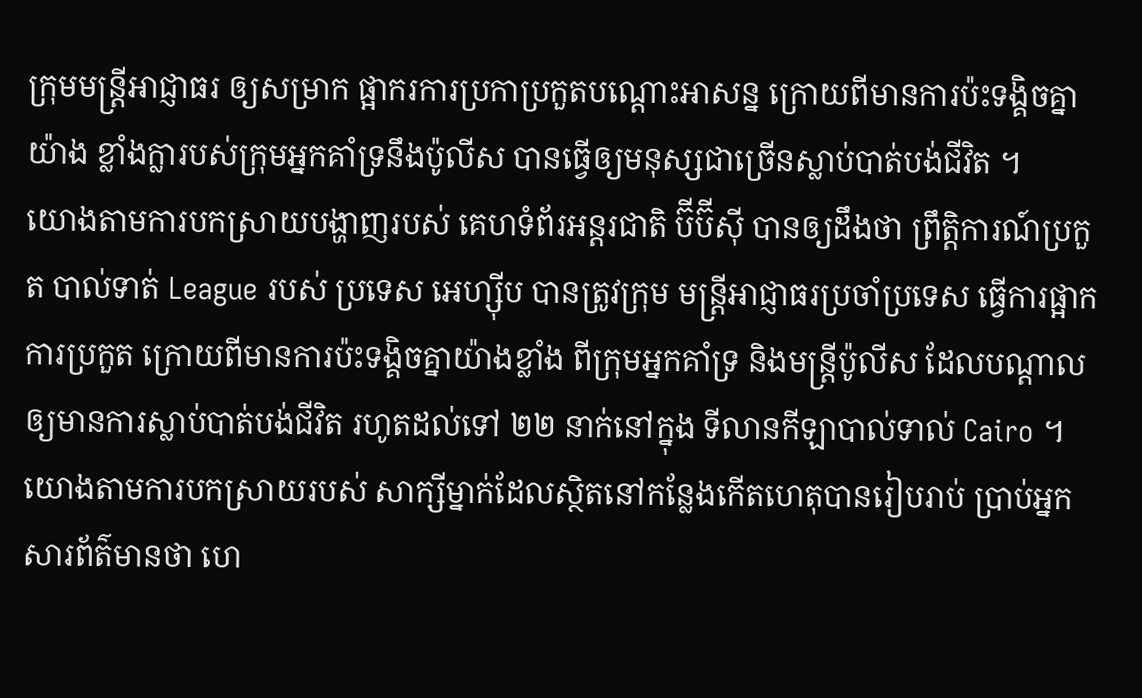ក្រុមមន្រ្ដីអាជ្ញាធរ ឲ្យសម្រាក ផ្អាករការប្រកាប្រកួតបណ្ដោះអាសន្ន ក្រោយពីមានការប៉ះទង្គិចគ្នាយ៉ាង ខ្លាំងក្លារបស់ក្រុមអ្នកគាំទ្រនឹងប៉ូលីស បានធ្វើឲ្យមនុស្សជាច្រើនស្លាប់បាត់បង់ជីវិត ។
យោងតាមការបកស្រាយបង្ហាញរបស់ គេហទំព័រអន្ដរជាតិ ប៊ីប៊ីស៊ី បានឲ្យដឹងថា ព្រឹត្ដិការណ៍ប្រកួត បាល់ទាត់ League របស់ ប្រទេស អេហ្ស៊ីប បានត្រូវក្រុម មន្ដ្រីអាជ្ញាធរប្រចាំប្រទេស ធ្វើការផ្អាកការប្រកួត ក្រោយពីមានការប៉ះទង្គិចគ្នាយ៉ាងខ្លាំង ពីក្រុមអ្នកគាំទ្រ និងមន្រ្ដីប៉ូលីស ដែលបណ្ដាលឲ្យមានការស្លាប់បាត់បង់ជីវិត រហូតដល់ទៅ ២២ នាក់នៅក្នុង ទីលានកីឡាបាល់ទាល់ Cairo ។
យោងតាមការបកស្រាយរបស់ សាក្សីម្នាក់ដែលស្ថិតនៅកន្លែងកើតហេតុបានរៀបរាប់ ប្រាប់អ្នកសារព័ត៌មានថា ហេ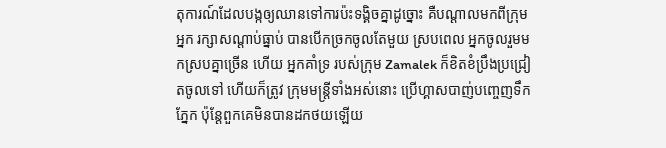តុការណ៍ដែលបង្កឲ្យឈានទៅការប៉ះទង្គិចគ្នាដូច្នោះ គឺបណ្ដាលមកពីក្រុមអ្នក រក្សាសណ្ដាប់ធ្នាប់ បានបើកច្រកចូលតែមួយ ស្របពេល អ្នកចូលរួមមកស្របគ្នាច្រើន ហើយ អ្នកគាំទ្រ របស់ក្រុម Zamalek ក៏ខិតខំប្រឹងប្រជ្រៀតចូលទៅ ហើយក៏ត្រូវ ក្រុមមន្ដ្រីទាំងអស់នោះ ប្រើហ្គាសបាញ់បញ្ចេញទឹកភ្នែក ប៉ុន្ដែពួកគេមិនបានដកថយឡើយ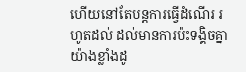ហើយនៅតែបន្ដការធ្វើដំណើរ រហូតដល់ ដល់មានការប៉ះទង្គិចគ្នាយ៉ាងខ្លាំងដូ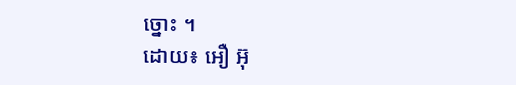ច្នោះ ។
ដោយ៖ អឿ អ៊ុ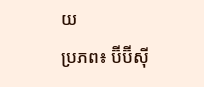យ
ប្រភព៖ ប៊ីប៊ីស៊ី